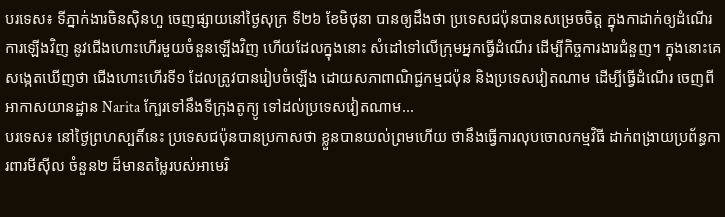បរទេស៖ ទីភ្នាក់ងារចិនស៊ិនហួ ចេញផ្សាយនៅថ្ងៃសុក្រ ទី២៦ ខែមិថុនា បានឲ្យដឹងថា ប្រទេសជប៉ុនបានសម្រេចចិត្ត ក្នុងកាដាក់ឲ្យដំណើរការឡើងវិញ នូវជើងហោះហើរមួយចំនួនឡើងវិញ ហើយដែលក្នុងនោះ សំដៅទៅលើក្រុមអ្នកធ្វើដំណើរ ដើម្បីកិច្ចការងារជំនួញ។ ក្នុងនោះគេសង្កេតឃើញថា ជើងហោះហើរទី១ ដែលត្រូវបានរៀបចំឡើង ដោយសភាពាណិជ្ជកម្មជប៉ុន និងប្រទេសវៀតណាម ដើម្បីធ្វើដំណើរ ចេញពីអាកាសយានដ្ឋាន Narita ក្បែរទៅនឹងទីក្រុងតូក្យូ ទៅដល់ប្រទេសវៀតណាម...
បរទេស៖ នៅថ្ងៃព្រហស្បតិ៍នេះ ប្រទេសជប៉ុនបានប្រកាសថា ខ្លួនបានយល់ព្រមហើយ ថានឹងធ្វើការលុបចោលកម្មវិធី ដាក់ពង្រាយប្រព័ន្ធការពារមីស៊ីល ចំនួន២ ដ៏មានតម្លៃរបស់អាមេរិ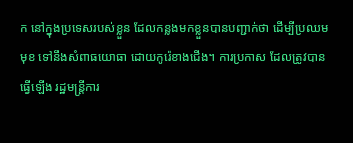ក នៅក្នុងប្រទេសរបស់ខ្លួន ដែលកន្លងមកខ្លួនបានបញ្ជាក់ថា ដើម្បីប្រឈមមុខ ទៅនឹងសំពាធយោធា ដោយកូរ៉េខាងជើង។ ការប្រកាស ដែលត្រូវបានធ្វើឡើង រដ្ឋមន្ត្រីការ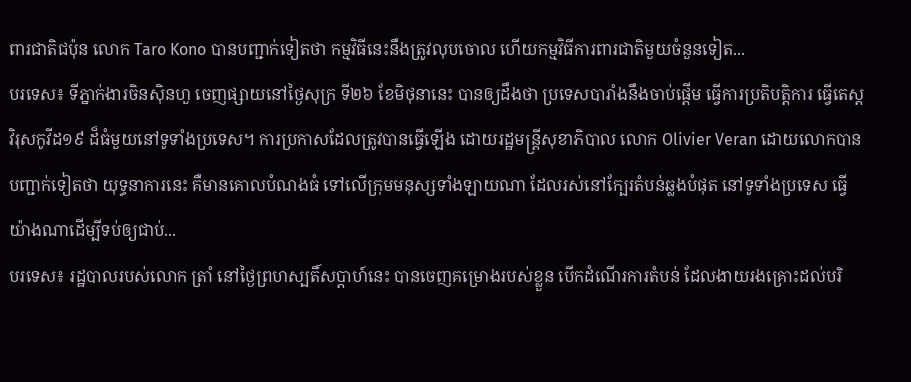ពារជាតិជប៉ុន លោក Taro Kono បានបញ្ជាក់ទៀតថា កម្មវិធីនេះនឹងត្រូវលុបចោល ហើយកម្មវិធីការពារជាតិមួយចំនួនទៀត...
បរទេស៖ ទីភ្នាក់ងារចិនស៊ិនហួ ចេញផ្សាយនៅថ្ងៃសុក្រ ទី២៦ ខែមិថុនានេះ បានឲ្យដឹងថា ប្រទេសបារាំងនឹងចាប់ផ្តើម ធ្វើការប្រតិបត្តិការ ធ្វើតេស្តវិរុសកូវីដ១៩ ដ៏ធំមួយនៅទូទាំងប្រទេស។ ការប្រកាសដែលត្រូវបានធ្វើឡើង ដោយរដ្ឋមន្ត្រីសុខាភិបាល លោក Olivier Veran ដោយលោកបានបញ្ជាក់ទៀតថា យុទ្ធនាការនេះ គឺមានគោលបំណងធំ ទៅលើក្រុមមនុស្សទាំងឡាយណា ដែលរស់នៅក្បែរតំបន់ឆ្លងបំផុត នៅទូទាំងប្រទេស ធ្វើយ៉ាងណាដើម្បីទប់ឲ្យជាប់...
បរទេស៖ រដ្ឋបាលរបស់លោក ត្រាំ នៅថ្ងៃព្រហស្បតិ៍សប្ដាហ៍នេះ បានចេញគម្រោងរបស់ខ្លួន បើកដំណើរការតំបន់ ដែលងាយរងគ្រោះដល់បរិ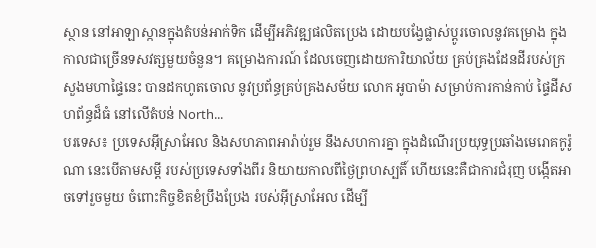ស្ថាន នៅអាឡាស្កានក្នុងតំបន់អាក់ទិក ដើម្បីអភិវឌ្ឍផលិតប្រេង ដោយបង្វែផ្លាស់ប្តូរចោលនូវគម្រោង ក្នុងកាលជាច្រើនទសវត្សមួយចំនួន។ គម្រោងការណ៍ ដែលចេញដោយការិយាល័យ គ្រប់គ្រងដែនដីរបស់ក្រសួងមហាផ្ទៃនេះ បានដកហូតចោល នូវប្រព័ន្ធគ្រប់គ្រងសម័យ លោក អូបាម៉ា សម្រាប់ការកាន់កាប់ ផ្ទៃដីសហព័ន្ធដ៏ធំ នៅលើតំបន់ North...
បរទេស៖ ប្រទេសអ៊ីស្រាអែល និងសហភាពអារ៉ាប់រួម នឹងសហការគ្នា ក្នុងដំណើរប្រយុទ្ធប្រឆាំងមេរោគកូរ៉ូណា នេះបើតាមសម្តី របស់ប្រទេសទាំងពីរ និយាយកាលពីថ្ងៃព្រហស្បតិ៍ ហើយនេះគឺជាការជំរុញ បង្កើតអាចទៅរួចមួយ ចំពោះកិច្ចខិតខំប្រឹងប្រែង របស់អ៊ីស្រាអែល ដើម្បី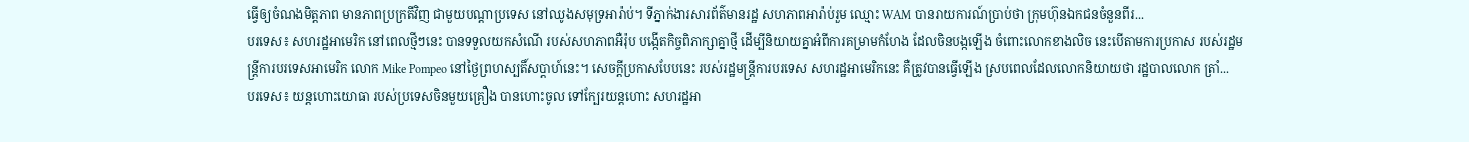ធ្វើឲ្យចំណងមិត្តភាព មានភាពប្រក្រតីវិញ ជាមួយបណ្ដាប្រទេស នៅឈូងសមុទ្រអារ៉ាប់។ ទីភ្នាក់ងារសារព័ត៌មានរដ្ឋ សហភាពអារ៉ាប់រួម ឈ្មោះ WAM បានរាយការណ៍ប្រាប់ថា ក្រុមហ៊ុនឯកជនចំនួនពីរ...
បរទេស៖ សហរដ្ឋអាមេរិក នៅពេលថ្មីៗនេះ បានទទួលយកសំណើ របស់សហភាពអឺរ៉ុប បង្កើតកិច្ចពិភាក្សាគ្នាថ្មី ដើម្បីនិយាយគ្នាអំពីការគម្រាមកំហែង ដែលចិនបង្កឡើង ចំពោះលោកខាងលិច នេះបើតាមការប្រកាស របស់រដ្ឋមន្ត្រីការបរទេសអាមេរិក លោក Mike Pompeo នៅថ្ងៃព្រហស្បតិ៍សប្ដាហ៍នេះ។ សេចក្តីប្រកាសបែបនេះ របស់រដ្ឋមន្ត្រីការបរទេស សហរដ្ឋអាមេរិកនេះ គឺត្រូវបានធ្វើឡើង ស្របពេលដែលលោកនិយាយថា រដ្ឋបាលលោក ត្រាំ...
បរទេស៖ យន្តហោះយោធា របស់ប្រទេសចិនមួយគ្រឿង បានហោះចូល ទៅក្បែរយន្តហោះ សហរដ្ឋអា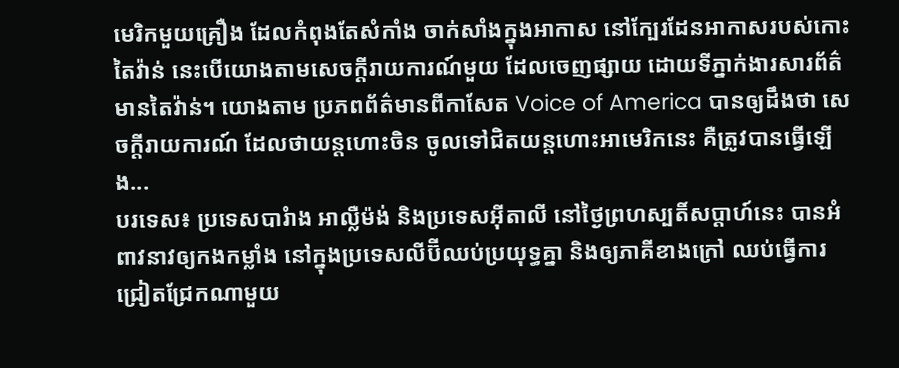មេរិកមួយគ្រឿង ដែលកំពុងតែសំកាំង ចាក់សាំងក្នុងអាកាស នៅក្បែរដែនអាកាសរបស់កោះតៃវ៉ាន់ នេះបើយោងតាមសេចក្តីរាយការណ៍មួយ ដែលចេញផ្សាយ ដោយទីភ្នាក់ងារសារព័ត៌មានតៃវ៉ាន់។ យោងតាម ប្រភពព័ត៌មានពីកាសែត Voice of America បានឲ្យដឹងថា សេចក្តីរាយការណ៍ ដែលថាយន្តហោះចិន ចូលទៅជិតយន្តហោះអាមេរិកនេះ គឺត្រូវបានធ្វើឡើង...
បរទេស៖ ប្រទេសបារំាង អាល្លឺម៉ង់ និងប្រទេសអ៊ីតាលី នៅថ្ងៃព្រហស្បតិ៍សប្ដាហ៍នេះ បានអំពាវនាវឲ្យកងកម្លាំង នៅក្នុងប្រទេសលីប៊ីឈប់ប្រយុទ្ធគ្នា និងឲ្យភាគីខាងក្រៅ ឈប់ធ្វើការជ្រៀតជ្រែកណាមួយ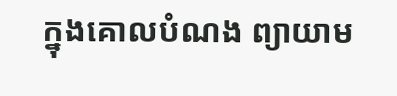ក្នុងគោលបំណង ព្យាយាម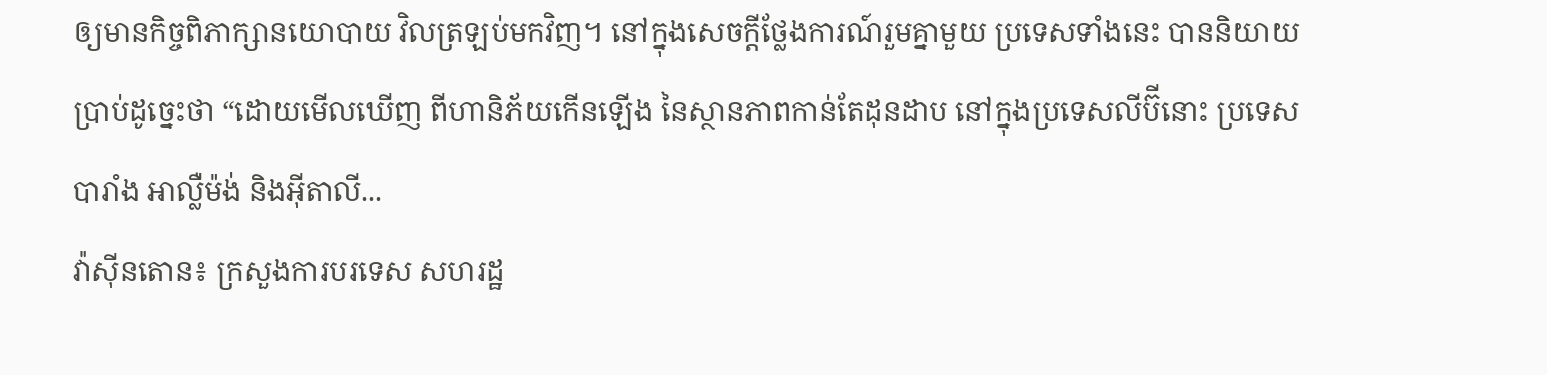ឲ្យមានកិច្ចពិភាក្សានយោបាយ វិលត្រឡប់មកវិញ។ នៅក្នុងសេចក្តីថ្លែងការណ៍រួមគ្នាមួយ ប្រទេសទាំងនេះ បាននិយាយប្រាប់ដូច្នេះថា “ដោយមើលឃើញ ពីហានិភ័យកើនឡើង នៃស្ថានភាពកាន់តែដុនដាប នៅក្នុងប្រទេសលីប៊ីនោះ ប្រទេសបារាំង អាល្លឺម៉ង់ និងអ៊ីតាលី...
វ៉ាស៊ីនតោន៖ ក្រសួងការបរទេស សហរដ្ឋ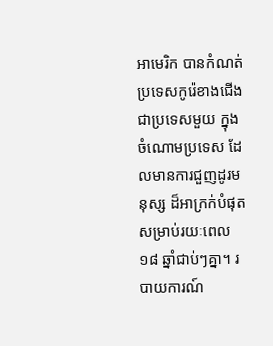អាមេរិក បានកំណត់ប្រទេសកូរ៉េខាងជើង ជាប្រទេសមួយ ក្នុងចំណោមប្រទេស ដែលមានការជួញដូរមនុស្ស ដ៏អាក្រក់បំផុតសម្រាប់រយៈពេល ១៨ ឆ្នាំជាប់ៗគ្នា។ របាយការណ៍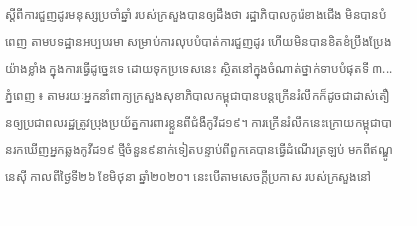ស្តីពីការជួញដូរមនុស្សប្រចាំឆ្នាំ របស់ក្រសួងបានឲ្យដឹងថា រដ្ឋាភិបាលកូរ៉េខាងជើង មិនបានបំពេញ តាមបទដ្ឋានអប្បបរមា សម្រាប់ការលុបបំបាត់ការជួញដូរ ហើយមិនបានខិតខំប្រឹងប្រែងយ៉ាងខ្លាំង ក្នុងការធ្វើដូច្នេះទេ ដោយទុកប្រទេសនេះ ស្ថិតនៅក្នុងចំណាត់ថ្នាក់ទាបបំផុតទី ៣...
ភ្នំពេញ ៖ តាមរយៈអ្នកនាំពាក្យក្រសួងសុខាភិបាលកម្ពុជាបានបន្តក្រើនរំលឹកក៏ដូចជាដាស់តឿនឲ្យប្រជាពលរដ្ឋត្រូវប្រុងប្រយ័ត្នការពារខ្លួនពីជំងឺកូវីដ១៩។ ការក្រើនរំលឹកនេះក្រោយកម្ពុជាបានរកឃើញអ្នកឆ្លងកូវីដ១៩ ថ្មីចំនួន៩នាក់ទៀតបន្ទាប់ពីពួកគេបានធ្វើដំណើរត្រឡប់ មកពីឥណ្ឌូនេស៊ី កាលពីថ្ងៃទី២៦ ខែមិថុនា ឆ្នាំ២០២០។ នេះបើតាមសេចក្តីប្រកាស របស់ក្រសួងនៅ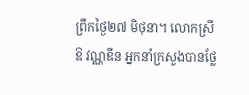ព្រឹកថ្ងៃ២៧ មិថុនា។ លោកស្រី ឱ វណ្ណឌីន អ្នកនាំក្រសួងបានថ្លែ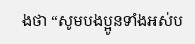ងថា “សូមបងប្អូនទាំងអស់ប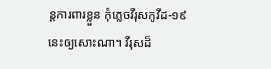ន្តការពារខ្លួន កុំភ្លេចវីរុសកូវីដ-១៩ នេះឲ្យសោះណា។ វីរុសដ៏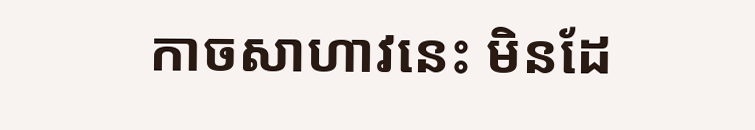កាចសាហាវនេះ មិនដែ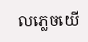លភ្លេចយេី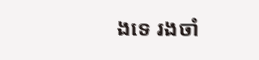ងទេ រងចាំ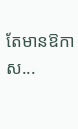តែមានឱកាស...